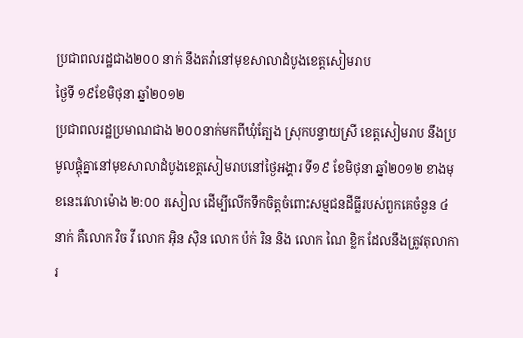ប្រជាពលរដ្ឋជាង២០០ នាក់ នឹងតវ៉ានៅមុខសាលាដំបូងខេត្តសៀមរាប
ថ្ងៃទី ១៩ខែមិថុនា ឆ្នាំ២០១២
ប្រជាពលរដ្ឋប្រមាណជាង ២០០នាក់មកពីឃុំត្បែង ស្រុកបន្ទាយស្រី ខេត្តសៀមរាប នឹងប្រមូលផ្តុំគ្នានៅមុខសាលាដំបូងខេត្តសៀមរាបនៅថ្ងៃអង្គារ ទី១៩ ខែមិថុនា ឆ្នាំ២០១២ ខាងមុខនេះវេលាម៉ោង ២:០០ រសៀល ដើម្បីលើកទឹកចិត្តចំពោះសម្មជនដីធ្លីរបស់ពួកគេចំនួន ៤នាក់ គឺលោក វិច វី លោក អ៊ិន ស៊ិន លោក ប៉ក់ រិន និង លោក ណៃ ខ្លិក ដែលនឹងត្រូវតុលាការ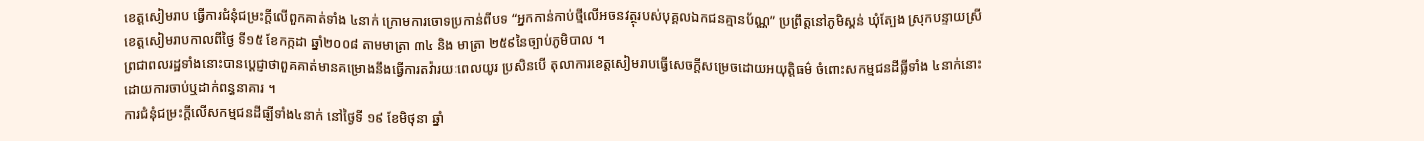ខេត្តសៀមរាប ធ្វើការជំនុំជម្រះក្តីលើពួកគាត់ទាំង ៤នាក់ ក្រោមការចោទប្រកាន់ពីបទ “អ្នកកាន់កាប់ថ្មីលើអចនវត្ថុរបស់បុគ្គលឯកជនគ្មានប័ណ្ណ” ប្រព្រឹត្តនៅភូមិស្គន់ ឃុំត្បែង ស្រុកបន្ទាយស្រី ខេត្តសៀមរាបកាលពីថ្ងៃ ទី១៥ ខែកក្កដា ឆ្នាំ២០០៨ តាមមាត្រា ៣៤ និង មាត្រា ២៥៩នៃច្បាប់ភូមិបាល ។
ព្រជាពលរដ្ឋទាំងនោះបានប្តេជ្ញាថាពួគគាត់មានគម្រោងនឹងធ្វើការតវ៉ារយៈពេលយូរ ប្រសិនបើ តុលាការខេត្តសៀមរាបធ្វើសេចក្តីសម្រេចដោយអយុត្តិធម៌ ចំពោះសកម្មជនដីធ្លីទាំង ៤នាក់នោះ ដោយការចាប់ឬដាក់ពន្ធនាគារ ។
ការជំនុំជម្រះក្តីលើសកម្មជនដីធ្ឡីទាំង៤នាក់ នៅថ្ងៃទី ១៩ ខែមិថុនា ឆ្នាំ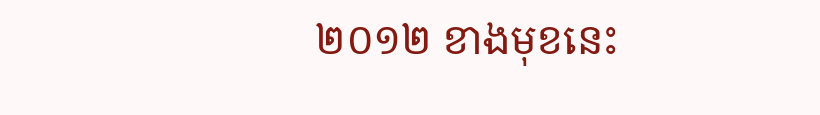២០១២ ខាងមុខនេះ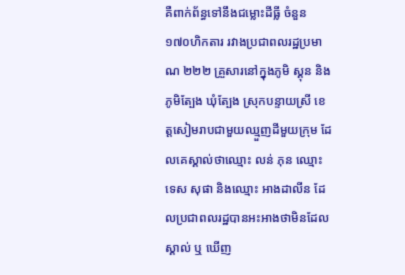គឺពាក់ព័ន្ធទៅនឹងជម្លោះដីធ្លី ចំនួន ១៧០ហិកតារ រវាងប្រជាពលរដ្ឋប្រមាណ ២២២ គ្រួសារនៅក្នុងភូមិ ស្គុន និង ភូមិត្បែង ឃុំត្បែង ស្រុកបន្ទាយស្រី ខេត្តសៀមរាបជាមួយឈ្មួញដីមួយក្រុម ដែលគេស្គាល់ថាឈ្មោះ លន់ ភុន ឈ្មោះ ទេស សុផា និងឈ្មោះ អាងដាលីន ដែលប្រជាពលរដ្ឋបានអះអាងថាមិនដែល ស្គាល់ ឬ ឃើញ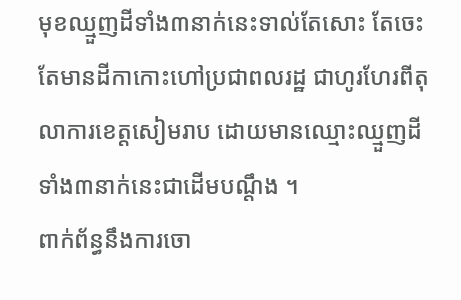មុខឈ្មួញដីទាំង៣នាក់នេះទាល់តែសោះ តែចេះតែមានដីកាកោះហៅប្រជាពលរដ្ឋ ជាហូរហែរពីតុលាការខេត្តសៀមរាប ដោយមានឈ្មោះឈ្មួញដីទាំង៣នាក់នេះជាដើមបណ្តឹង ។
ពាក់ព័ន្ធនឹងការចោ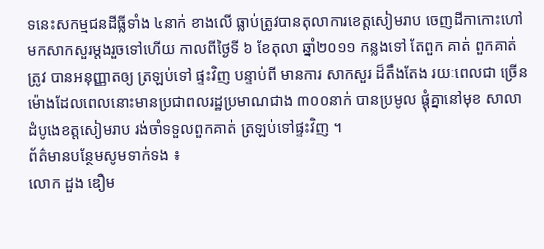ទនេះសកម្មជនដីធ្លីទាំង ៤នាក់ ខាងលើ ធ្លាប់ត្រូវបានតុលាការខេត្តសៀមរាប ចេញដីកាកោះហៅមកសាកសួរម្តងរួចទៅហើយ កាលពីថ្ងៃទី ៦ ខែតុលា ឆ្នាំ២០១១ កន្លងទៅ តែពួក គាត់ ពួកគាត់ត្រូវ បានអនុញ្ញាតឲ្យ ត្រឡប់ទៅ ផ្ទះវិញ បន្ទាប់ពី មានការ សាកសួរ ដ៏តឹងតែង រយៈពេលជា ច្រើនម៉ោងដែលពេលនោះមានប្រជាពលរដ្ឋប្រមាណជាង ៣០០នាក់ បានប្រមូល ផ្តុំគ្នានៅមុខ សាលាដំបូងេខត្តសៀមរាប រង់ចាំទទួលពួកគាត់ ត្រឡប់ទៅផ្ទះវិញ ។
ព័ត៌មានបន្ថែមសូមទាក់ទង ៖
លោក ដួង ឌឿម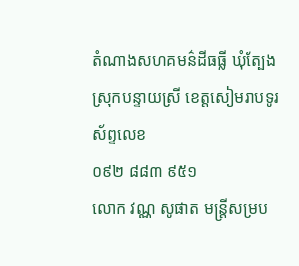តំណាងសហគមន៌ដីធធ្លី ឃុំត្បែង ស្រុកបន្ទាយស្រី ខេត្តសៀមរាបទូរស័ព្ទលេខ
០៩២ ៨៨៣ ៩៥១
លោក វណ្ណ សូផាត មន្ត្រីសម្រប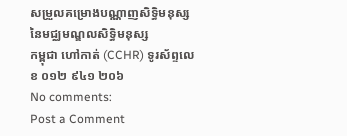សម្រួលគម្រោងបណ្ណាញសិទិ្ធមនុស្ស នៃមជ្ឈមណ្ឌលសិទិ្ធមនុស្ស
កម្ពុជា ហៅកាត់ (CCHR) ទូរស័ព្ទលេខ ០១២ ៩៤១ ២០៦
No comments:
Post a Comment